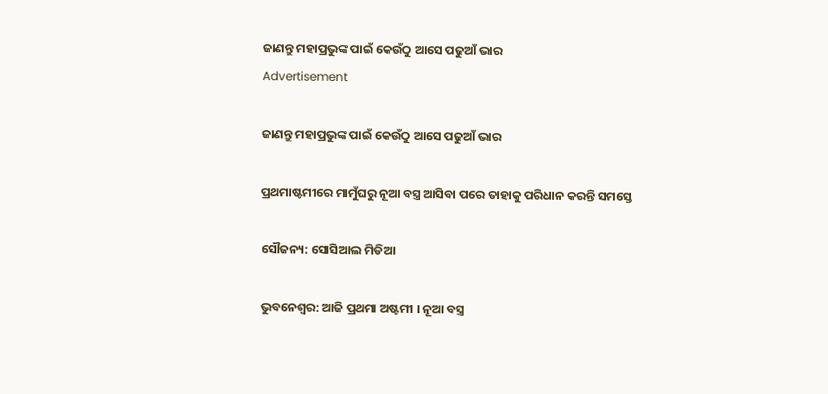ଜାଣନ୍ତୁ ମହାପ୍ରଭୁଙ୍କ ପାଇଁ କେଉଁଠୁ ଆସେ ପଢୁଆଁ ଭାର
Advertisement

ଜାଣନ୍ତୁ ମହାପ୍ରଭୁଙ୍କ ପାଇଁ କେଉଁଠୁ ଆସେ ପଢୁଆଁ ଭାର

ପ୍ରଥମାଷ୍ଟମୀରେ ମାମୁଁଘରୁ ନୂଆ ବସ୍ତ୍ର ଆସିବା ପରେ ତାହାକୁ ପରିଧାନ କରନ୍ତି ସମସ୍ତେ

ସୌଜନ୍ୟ: ସୋସିଆଲ ମିଡିଆ

ଭୁବନେଶ୍ୱର: ଆଜି ପ୍ରଥମା ଅଷ୍ଟମୀ । ନୂଆ ବସ୍ତ୍ର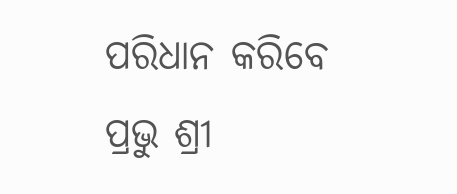ପରିଧାନ କରିବେ ପ୍ରଭୁ ଶ୍ରୀ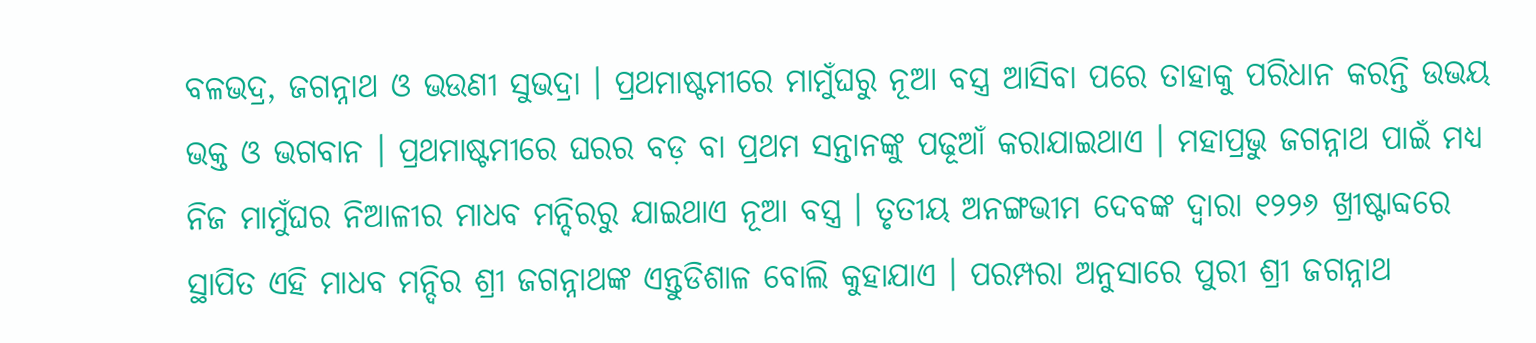ବଳଭଦ୍ର, ଜଗନ୍ନାଥ ଓ ଭଉଣୀ ସୁଭଦ୍ରା । ପ୍ରଥମାଷ୍ଟମୀରେ ମାମୁଁଘରୁ ନୂଆ ବସ୍ତ୍ର ଆସିବା ପରେ ତାହାକୁ ପରିଧାନ କରନ୍ତି ଉଭୟ ଭକ୍ତ ଓ ଭଗବାନ । ପ୍ରଥମାଷ୍ଟମୀରେ ଘରର ବଡ଼ ବା ପ୍ରଥମ ସନ୍ତାନଙ୍କୁ ପଢୂଆଁ କରାଯାଇଥାଏ । ମହାପ୍ରଭୁ ଜଗନ୍ନାଥ ପାଇଁ ମଧ୍ୟ ନିଜ ମାମୁଁଘର ନିଆଳୀର ମାଧବ ମନ୍ଦିରରୁ ଯାଇଥାଏ ନୂଆ ବସ୍ତ୍ର । ତୃତୀୟ ଅନଙ୍ଗଭୀମ ଦେବଙ୍କ ଦ୍ୱାରା ୧୨୨୬ ଖ୍ରୀଷ୍ଟାବ୍ଦରେ ସ୍ଥାପିତ ଏହି ମାଧବ ମନ୍ଦିର ଶ୍ରୀ ଜଗନ୍ନାଥଙ୍କ ଏନ୍ତୁଡିଶାଳ ବୋଲି କୁହାଯାଏ । ପରମ୍ପରା ଅନୁସାରେ ପୁରୀ ଶ୍ରୀ ଜଗନ୍ନାଥ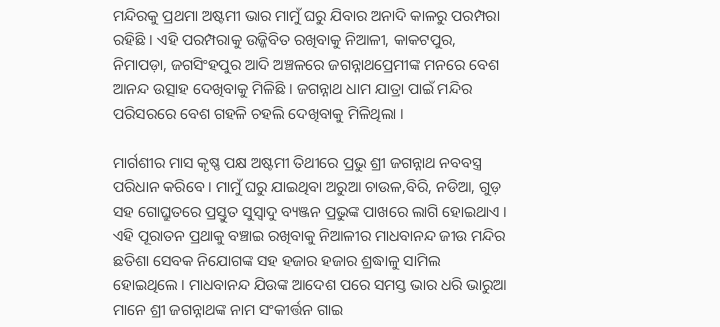ମନ୍ଦିରକୁ ପ୍ରଥମା ଅଷ୍ଟମୀ ଭାର ମାମୁଁ ଘରୁ ଯିବାର ଅନାଦି କାଳରୁ ପରମ୍ପରା ରହିଛି । ଏହି ପରମ୍ପରାକୁ ଉଜ୍ଜିବିତ ରଖିବାକୁ ନିଆଳୀ, କାକଟପୁର, ନିମାପଡ଼ା, ଜଗସିଂହପୁର ଆଦି ଅଞ୍ଚଳରେ ଜଗନ୍ନାଥପ୍ରେମୀଙ୍କ ମନରେ ବେଶ ଆନନ୍ଦ ଉତ୍ସାହ ଦେଖିବାକୁ ମିଳିଛି । ଜଗନ୍ନାଥ ଧାମ ଯାତ୍ରା ପାଇଁ ମନ୍ଦିର ପରିସରରେ ବେଶ ଗହଳି ଚହଲି ଦେଖିବାକୁ ମିଳିଥିଲା ।

ମାର୍ଗଶୀର ମାସ କୃଷ୍ଣ ପକ୍ଷ ଅଷ୍ଟମୀ ତିଥୀରେ ପ୍ରଭୁ ଶ୍ରୀ ଜଗନ୍ନାଥ ନବବସ୍ତ୍ର ପରିଧାନ କରିବେ । ମାମୁଁ ଘରୁ ଯାଇଥିବା ଅରୁଆ ଚାଉଳ,ବିରି, ନଡିଆ, ଗୁଡ଼ ସହ ଗୋଘ୍ରୁତରେ ପ୍ରସ୍ତୁତ ସୁସ୍ୱାଦୁ ବ୍ୟଞ୍ଜନ ପ୍ରଭୁଙ୍କ ପାଖରେ ଲାଗି ହୋଇଥାଏ । ଏହି ପୂରାତନ ପ୍ରଥାକୁ ବଞ୍ଚାଇ ରଖିବାକୁ ନିଆଳୀର ମାଧବାନନ୍ଦ ଜୀଉ ମନ୍ଦିର ଛତିଶା ସେବକ ନିଯୋଗଙ୍କ ସହ ହଜାର ହଜାର ଶ୍ରଦ୍ଧାଳୁ ସାମିଲ ହୋଇଥିଲେ । ମାଧବାନନ୍ଦ ଯିଉଙ୍କ ଆଦେଶ ପରେ ସମସ୍ତ ଭାର ଧରି ଭାରୁଆ ମାନେ ଶ୍ରୀ ଜଗନ୍ନାଥଙ୍କ ନାମ ସଂକୀର୍ତ୍ତନ ଗାଇ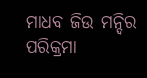ମାଧବ ଜିଉ ମନ୍ଦିର ପରିକ୍ରମା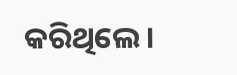କରିଥିଲେ ।